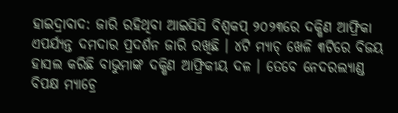ହାଇଦ୍ରାବାଦ: ଜାରି ରହିଥିବା ଆଇସିସି ବିଶ୍ବକପ୍ ୨୦୨୩ରେ ଦକ୍ଷିଣ ଆଫ୍ରିକା ଏପର୍ଯ୍ୟନ୍ତ ଦମଦାର ପ୍ରଦର୍ଶନ ଜାରି ରଖିଛି । ୪ଟି ମ୍ୟାଚ୍ ଖେଳି ୩ଟିରେ ବିଜୟ ହାସଲ କରିଛି ବାଭୁମାଙ୍କ ଦକ୍ଷିଣ ଆଫ୍ରିକୀୟ ଦଳ । ତେବେ ନେଦରଲ୍ୟାଣ୍ଡ ବିପକ୍ଷ ମ୍ୟାଚ୍ରେ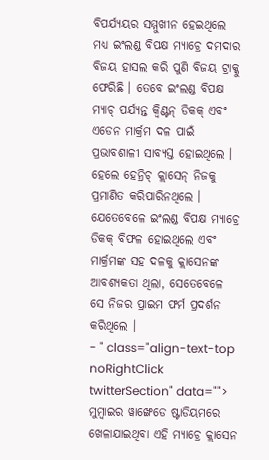ବିପର୍ଯ୍ୟୟର ସମ୍ମୁଖୀନ ହେଇଥିଲେ ମଧ୍ୟ ଇଂଲଣ୍ଡ ବିପକ୍ଷ ମ୍ୟାଚ୍ରେ ଦମଦାର ବିଜୟ ହାସଲ କରି ପୁଣି ବିଜୟ ଟ୍ରାକ୍କୁ ଫେରିଛି । ତେବେ ଇଂଲଣ୍ଡ ବିପକ୍ଷ ମ୍ୟାଚ୍ ପର୍ଯ୍ୟନ୍ତ କ୍ବିଣ୍ଟନ୍ ଡିକକ୍ ଏବଂ ଏଡେନ ମାର୍କ୍ରମ ଦଳ ପାଇଁ ପ୍ରଭାବଶାଳୀ ସାବ୍ୟସ୍ତ ହୋଇଥିଲେ । ହେଲେ ହେନ୍ରିଚ୍ କ୍ଲାସେନ୍ ନିଜକୁ ପ୍ରମାଣିତ କରିପାରିନଥିଲେ । ଯେତେବେଳେ ଇଂଲଣ୍ଡ ବିପକ୍ଷ ମ୍ୟାଚ୍ରେ ଡିକକ୍ ବିଫଳ ହୋଇଥିଲେ ଏବଂ ମାର୍କ୍ରମଙ୍କ ସହ ଦଳକୁ କ୍ଲାସେନଙ୍କ ଆବଶ୍ୟକତା ଥିଲା, ସେତେବେଳେ ସେ ନିଜର ପ୍ରାଇମ ଫର୍ମ ପ୍ରଦର୍ଶନ କରିଥିଲେ ।
- " class="align-text-top noRightClick twitterSection" data="">
ମୁମ୍ବାଇର ୱାଙ୍ଖେଡେ ଷ୍ଟାଡିୟମରେ ଖେଳାଯାଇଥିବା ଏହି ମ୍ୟାଚ୍ରେ କ୍ଲାସେନ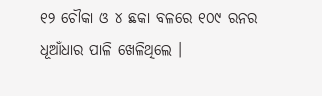୧୨ ଚୌକା ଓ ୪ ଛକା ବଳରେ ୧୦୯ ରନର ଧୂଆଁଧାର ପାଳି ଖେଳିଥିଲେ ।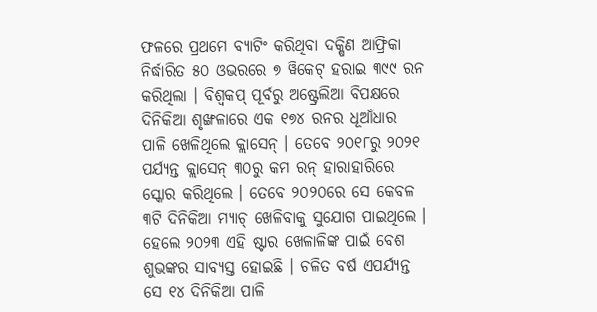ଫଳରେ ପ୍ରଥମେ ବ୍ୟାଟିଂ କରିଥିବା ଦକ୍ଷିଣ ଆଫ୍ରିକା ନିର୍ଦ୍ଧାରିତ ୫୦ ଓଭରରେ ୭ ୱିକେଟ୍ ହରାଇ ୩୯୯ ରନ କରିଥିଲା । ବିଶ୍ବକପ୍ ପୂର୍ବରୁ ଅଷ୍ଟ୍ରେଲିଆ ବିପକ୍ଷରେ ଦିନିକିଆ ଶୃଙ୍ଖଳାରେ ଏକ ୧୭୪ ରନର ଧୂଆଁଧାର ପାଳି ଖେଳିଥିଲେ କ୍ଲାସେନ୍ । ତେବେ ୨୦୧୮ରୁ ୨୦୨୧ ପର୍ଯ୍ୟନ୍ତ କ୍ଲାସେନ୍ ୩୦ରୁ କମ ରନ୍ ହାରାହାରିରେ ସ୍କୋର କରିଥିଲେ । ତେବେ ୨୦୨୦ରେ ସେ କେବଳ ୩ଟି ଦିନିକିଆ ମ୍ୟାଚ୍ ଖେଳିବାକୁ ସୁଯୋଗ ପାଇଥିଲେ । ହେଲେ ୨୦୨୩ ଏହି ଷ୍ଟାର ଖେଳାଳିଙ୍କ ପାଇଁ ବେଶ ଶୁଭଙ୍କର ସାବ୍ୟସ୍ତ ହୋଇଛି । ଚଳିତ ବର୍ଷ ଏପର୍ଯ୍ୟନ୍ତ ସେ ୧୪ ଦିନିକିଆ ପାଳି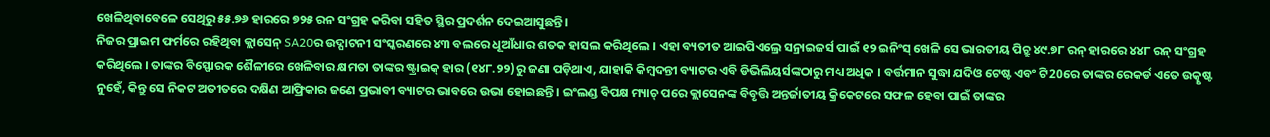ଖେଳିଥିବାବେଳେ ସେଥିରୁ ୫୫.୭୬ ହାରରେ ୭୨୫ ରନ ସଂଗ୍ରହ କରିବା ସହିତ ସ୍ଥିର ପ୍ରଦର୍ଶନ ଦେଇଆସୁଛନ୍ତି ।
ନିଜର ପ୍ରାଇମ ଫର୍ମରେ ରହିଥିବା କ୍ଲାସେନ୍ SA20ର ଉଦ୍ଘାଟନୀ ସଂସ୍କରଣରେ ୪୩ ବଲରେ ଧୂଆଁଧାର ଶତକ ହାସଲ କରିଥିଲେ । ଏହା ବ୍ୟତୀତ ଆଇପିଏଲ୍ରେ ସନ୍ରାଇଜର୍ସ ପାଇଁ ୧୨ ଇନିଂସ୍ ଖେଳି ସେ ଭାରତୀୟ ପିଚ୍ରୁ ୪୯.୭୮ ରନ୍ ହାରରେ ୪୪୮ ରନ୍ ସଂଗ୍ରହ କରିଥିଲେ । ତାଙ୍କର ବିସ୍ଫୋରକ ଶୈଳୀରେ ଖେଳିବାର କ୍ଷମତା ତାଙ୍କର ଷ୍ଟ୍ରାଇକ୍ ହାର (୧୪୮.୨୨)ରୁ ଜଣା ପଡ଼ିଥାଏ, ଯାହାକି କିମ୍ବଦନ୍ତୀ ବ୍ୟାଟର ଏବି ଡିଭିଲିୟର୍ସଙ୍କଠାରୁ ମଧ୍ୟ ଅଧିକ । ବର୍ତ୍ତମାନ ସୁଦ୍ଧା ଯଦିଓ ଟେଷ୍ଟ ଏବଂ ଟି20ରେ ତାଙ୍କର ରେକର୍ଡ ଏତେ ଉତ୍କୃଷ୍ଟ ନୁହେଁ, କିନ୍ତୁ ସେ ନିକଟ ଅତୀତରେ ଦକ୍ଷିଣ ଆଫ୍ରିକାର ଜଣେ ପ୍ରଭାବୀ ବ୍ୟାଟର ଭାବରେ ଉଭା ହୋଇଛନ୍ତି । ଇଂଲଣ୍ଡ ବିପକ୍ଷ ମ୍ୟାଚ୍ ପରେ କ୍ଲାସେନଙ୍କ ବିବୃତ୍ତି ଅନ୍ତର୍ଜାତୀୟ କ୍ରିକେଟରେ ସଫଳ ହେବା ପାଇଁ ତାଙ୍କର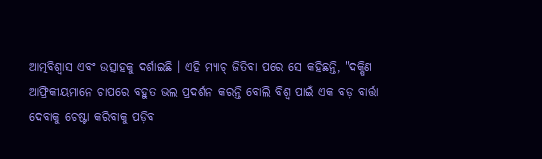ଆତ୍ମବିଶ୍ବାସ ଏବଂ ଉତ୍ସାହକୁ ଦର୍ଶାଇଛି । ଏହି ମ୍ୟାଚ୍ ଜିତିବା ପରେ ସେ କହିଛନ୍ତି, "ଦକ୍ଷିଣ ଆଫ୍ରିକୀୟମାନେ ଚାପରେ ବହୁତ ଭଲ ପ୍ରଦର୍ଶନ କରନ୍ତି ବୋଲି ବିଶ୍ବ ପାଇଁ ଏକ ବଡ଼ ବାର୍ତ୍ତା ଦେବାକୁ ଚେଷ୍ଟା କରିବାକୁ ପଡ଼ିବ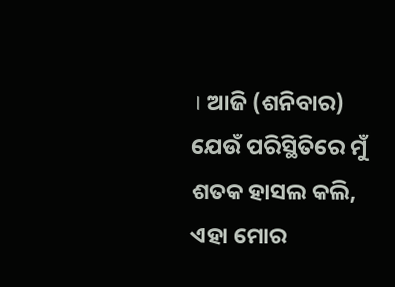। ଆଜି (ଶନିବାର) ଯେଉଁ ପରିସ୍ଥିତିରେ ମୁଁ ଶତକ ହାସଲ କଲି, ଏହା ମୋର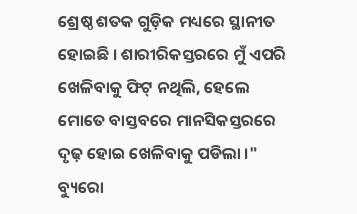ଶ୍ରେଷ୍ଠ ଶତକ ଗୁଡ଼ିକ ମଧ୍ୟରେ ସ୍ଥାନୀତ ହୋଇଛି । ଶାରୀରିକସ୍ତରରେ ମୁଁ ଏପରି ଖେଳିବାକୁ ଫିଟ୍ ନଥିଲି, ହେଲେ ମୋତେ ବାସ୍ତବରେ ମାନସିକସ୍ତରରେ ଦୃଢ଼ ହୋଇ ଖେଳିବାକୁ ପଡିଲା ।"
ବ୍ୟୁରୋ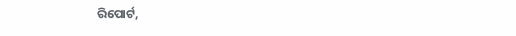ରିପୋର୍ଟ,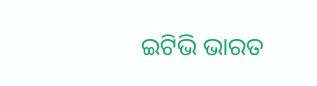ଇଟିଭି ଭାରତ